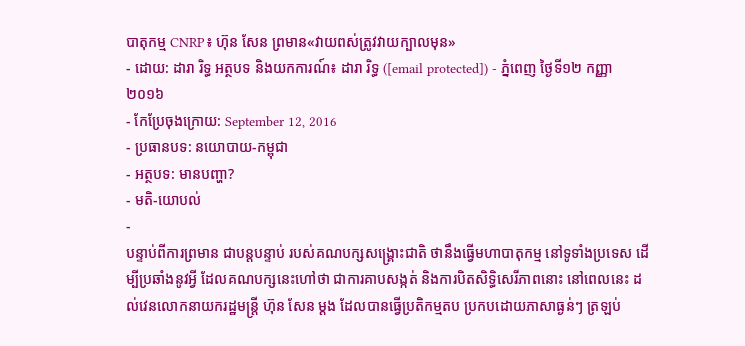បាតុកម្ម CNRP៖ ហ៊ុន សែន ព្រមាន«វាយពស់ត្រូវវាយក្បាលមុន»
- ដោយ: ដារា រិទ្ធ អត្ថបទ និងយកការណ៍៖ ដារា រិទ្ធ ([email protected]) - ភ្នំពេញ ថ្ងៃទី១២ កញ្ញា ២០១៦
- កែប្រែចុងក្រោយ: September 12, 2016
- ប្រធានបទ: នយោបាយ-កម្ពុជា
- អត្ថបទ: មានបញ្ហា?
- មតិ-យោបល់
-
បន្ទាប់ពីការព្រមាន ជាបន្តបន្ទាប់ របស់គណបក្សសង្គ្រោះជាតិ ថានឹងធ្វើមហាបាតុកម្ម នៅទូទាំងប្រទេស ដើម្បីប្រឆាំងនូវអ្វី ដែលគណបក្សនេះហៅថា ជាការគាបសង្កត់ និងការបិតសិទ្ធិសេរីភាពនោះ នៅពេលនេះ ដល់វេនលោកនាយករដ្ឋមន្ត្រី ហ៊ុន សែន ម្ដង ដែលបានធ្វើប្រតិកម្មតប ប្រកបដោយភាសាធ្ងន់ៗ ត្រឡប់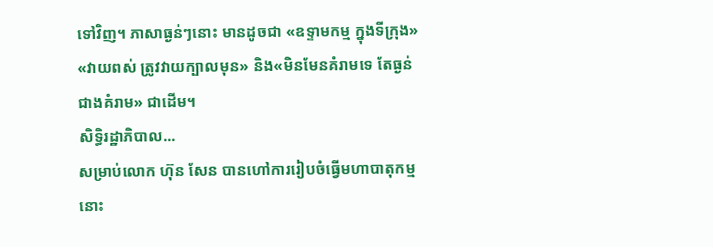ទៅវិញ។ ភាសាធ្ងន់ៗនោះ មានដូចជា «ឧទ្ទាមកម្ម ក្នុងទីក្រុង» «វាយពស់ ត្រូវវាយក្បាលមុន» និង«មិនមែនគំរាមទេ តែធ្ងន់ជាងគំរាម» ជាដើម។
សិទ្ធិរដ្ឋាភិបាល...
សម្រាប់លោក ហ៊ុន សែន បានហៅការរៀបចំធ្វើមហាបាតុកម្មនោះ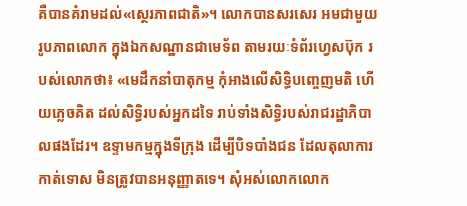គឺបានគំរាមដល់«ស្ថេរភាពជាតិ»។ លោកបានសរសេរ អមជាមួយរូបភាពលោក ក្នុងឯកសណ្ឋានជាមេទ័ព តាមរយៈទំព័រហ្វេសប៊ុក របស់លោកថា៖ «មេដឹកនាំបាតុកម្ម កុំអាងលើសិទ្ធិបញ្ចេញមតិ ហើយភ្លេចគិត ដល់សិទ្ធិរបស់អ្នកដទៃ រាប់ទាំងសិទ្ធិរបស់រាជរដ្ឋាភិបាលផងដែរ។ ឧទ្ទាមកម្មក្នុងទីក្រុង ដើម្បីបិទបាំងជន ដែលតុលាការកាត់ទោស មិនត្រូវបានអនុញ្ញាតទេ។ សុំអស់លោកលោក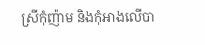ស្រីកុំញ៉ាម និងកុំអាងលើបា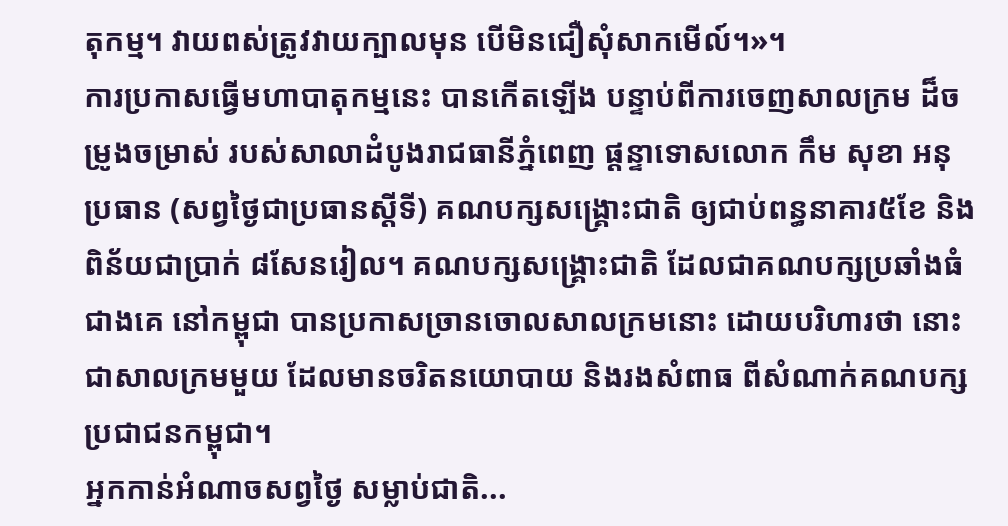តុកម្ម។ វាយពស់ត្រូវវាយក្បាលមុន បើមិនជឿសុំសាកមើល៍។»។
ការប្រកាសធ្វើមហាបាតុកម្មនេះ បានកើតឡើង បន្ទាប់ពីការចេញសាលក្រម ដ៏ចម្រូងចម្រាស់ របស់សាលាដំបូងរាជធានីភ្នំពេញ ផ្ដន្ទាទោសលោក កឹម សុខា អនុប្រធាន (សព្វថ្ងៃជាប្រធានស្ដីទី) គណបក្សសង្គ្រោះជាតិ ឲ្យជាប់ពន្ធនាគារ៥ខែ និងពិន័យជាប្រាក់ ៨សែនរៀល។ គណបក្សសង្គ្រោះជាតិ ដែលជាគណបក្សប្រឆាំងធំជាងគេ នៅកម្ពុជា បានប្រកាសច្រានចោលសាលក្រមនោះ ដោយបរិហារថា នោះជាសាលក្រមមួយ ដែលមានចរិតនយោបាយ និងរងសំពាធ ពីសំណាក់គណបក្សប្រជាជនកម្ពុជា។
អ្នកកាន់អំណាចសព្វថ្ងៃ សម្លាប់ជាតិ...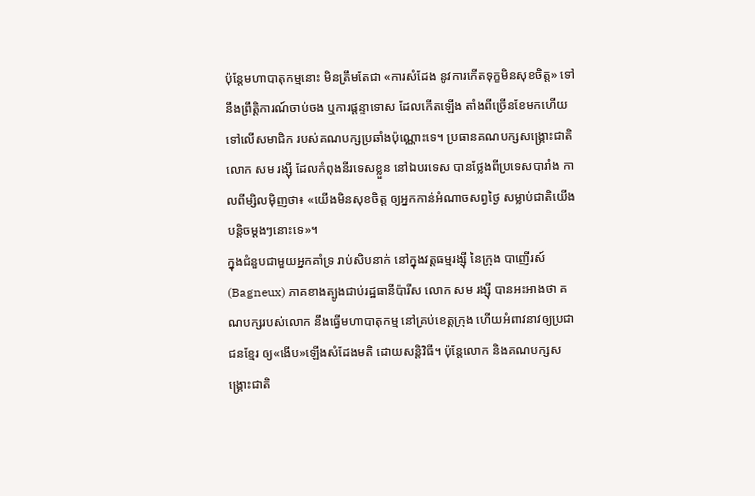ប៉ុន្តែមហាបាតុកម្មនោះ មិនត្រឹមតែជា «ការសំដែង នូវការកើតទុក្ខមិនសុខចិត្ត» ទៅនឹងព្រឹត្តិការណ៍ចាប់ចង ឬការផ្តន្ទាទោស ដែលកើតឡើង តាំងពីច្រើនខែមកហើយ ទៅលើសមាជិក របស់គណបក្សប្រឆាំងប៉ុណ្ណោះទេ។ ប្រធានគណបក្សសង្គ្រោះជាតិ លោក សម រង្ស៊ី ដែលកំពុងនីរទេសខ្លួន នៅឯបរទេស បានថ្លែងពីប្រទេសបារាំង កាលពីម្សិលម៉ិញថា៖ «យើងមិនសុខចិត្ត ឲ្យអ្នកកាន់អំណាចសព្វថ្ងៃ សម្លាប់ជាតិយើង បន្តិចម្ដងៗនោះទេ»។
ក្នុងជំនួបជាមួយអ្នកគាំទ្រ រាប់សិបនាក់ នៅក្នុងវត្តធម្មរង្ស៊ី នៃក្រុង បាញើរស៍ (Bagneux) ភាគខាងត្បូងជាប់រដ្ឋធានីប៉ារីស លោក សម រង្ស៊ី បានអះអាងថា គណបក្សរបស់លោក នឹងធ្វើមហាបាតុកម្ម នៅគ្រប់ខេត្តក្រុង ហើយអំពាវនាវឲ្យប្រជាជនខ្មែរ ឲ្យ«ងើប»ឡើងសំដែងមតិ ដោយសន្តិវិធី។ ប៉ុន្តែលោក និងគណបក្សសង្គ្រោះជាតិ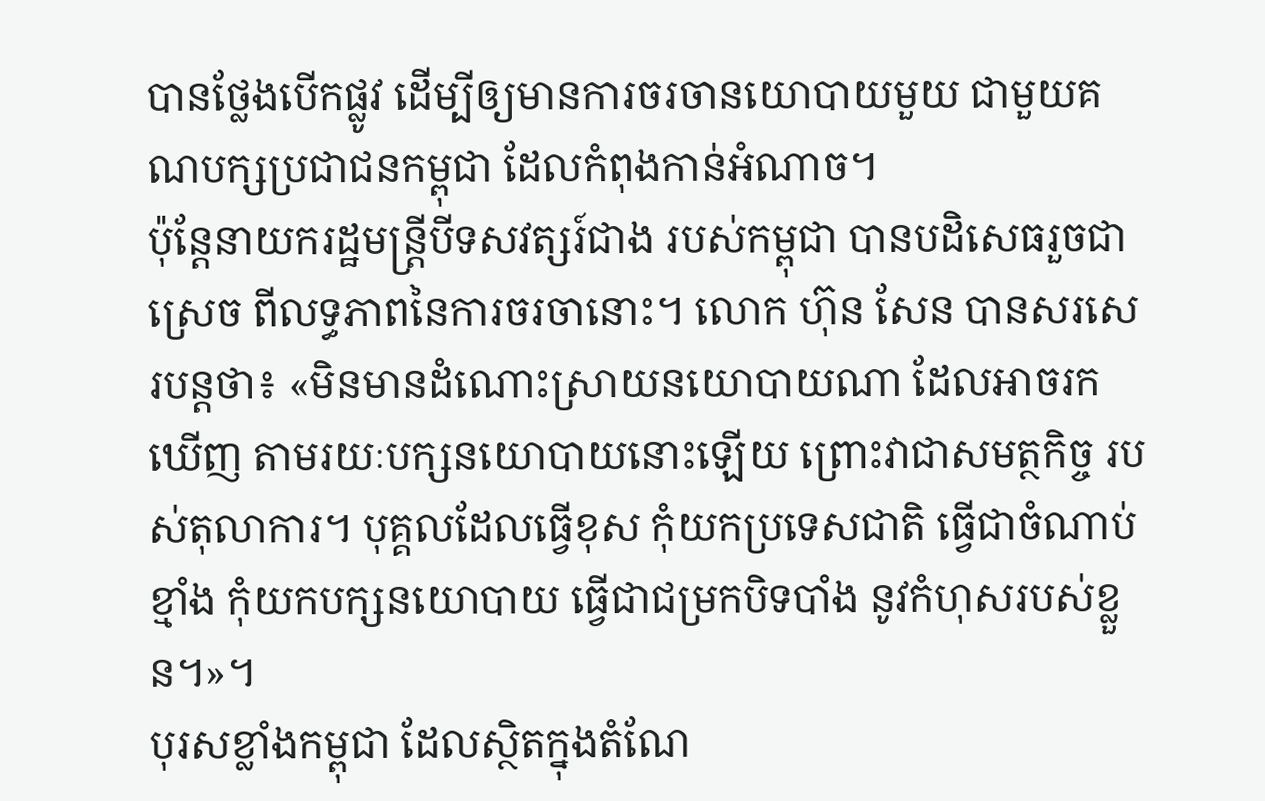បានថ្លែងបើកផ្លូវ ដើម្បីឲ្យមានការចរចានយោបាយមួយ ជាមួយគណបក្សប្រជាជនកម្ពុជា ដែលកំពុងកាន់អំណាច។
ប៉ុន្តែនាយករដ្ឋមន្ត្រីបីទសវត្សរ៍ជាង របស់កម្ពុជា បានបដិសេធរួចជាស្រេច ពីលទ្ធភាពនៃការចរចានោះ។ លោក ហ៊ុន សែន បានសរសេរបន្តថា៖ «មិនមានដំណោះស្រាយនយោបាយណា ដែលអាចរកឃើញ តាមរយៈបក្សនយោបាយនោះឡើយ ព្រោះវាជាសមត្ថកិច្ច របស់តុលាការ។ បុគ្គលដែលធ្វើខុស កុំយកប្រទេសជាតិ ធ្វើជាចំណាប់ខ្មាំង កុំយកបក្សនយោបាយ ធ្វើជាជម្រកបិទបាំង នូវកំហុសរបស់ខ្លួន។»។
បុរសខ្លាំងកម្ពុជា ដែលស្ថិតក្នុងតំណែ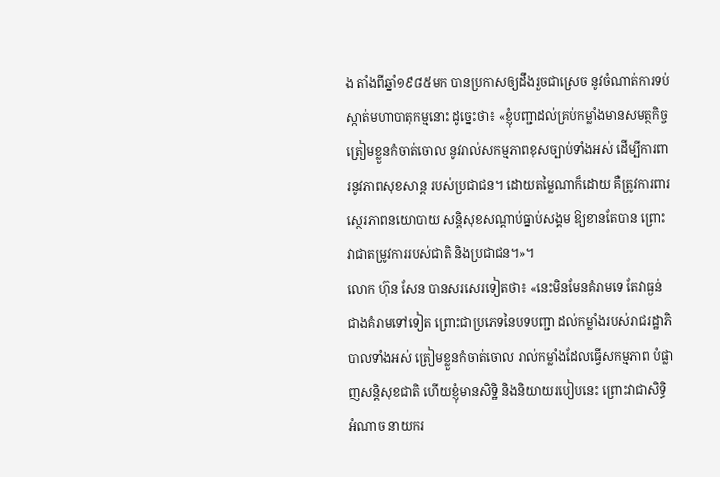ង តាំងពីឆ្នាំ១៩៨៥មក បានប្រកាសឲ្យដឹងរួចជាស្រេច នូវចំណាត់ការទប់ស្កាត់មហាបាតុកម្មនោះ ដូច្នេះថា៖ «ខ្ញុំបញ្ជាដល់គ្រប់កម្លាំងមានសមត្ថកិច្ច ត្រៀមខ្លួនកំចាត់ចោល នូវរាល់សកម្មភាពខុសច្បាប់ទាំងអស់ ដើម្បីការពារនូវភាពសុខសាន្ត របស់ប្រជាជន។ ដោយតម្លៃណាក៏ដោយ គឺត្រូវការពារស្ថេរភាពនយោបាយ សន្តិសុខសណ្តាប់ធ្នាប់សង្គម ឱ្យខានតែបាន ព្រោះវាជាតម្រូវការរបស់ជាតិ និងប្រជាជន។»។
លោក ហ៊ុន សែន បានសរសេរទៀតថា៖ «នេះមិនមែនគំរាមទេ តែវាធ្ងន់ជាងគំរាមទៅទៀត ព្រោះជាប្រភេទនៃបទបញ្ជា ដល់កម្លាំងរបស់រាជរដ្ឋាភិបាលទាំងអស់ ត្រៀមខ្លួនកំចាត់ចោល រាល់កម្លាំងដែលធ្វើសកម្មភាព បំផ្លាញសន្តិសុខជាតិ ហើយខ្ញុំមានសិទ្ឋិ និងនិយាយរបៀបនេះ ព្រោះវាជាសិទ្ធិអំណាច នាយករ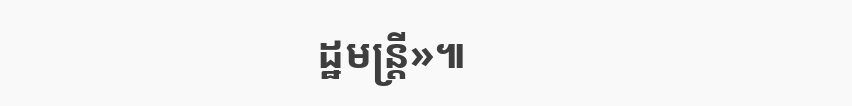ដ្ឋមន្ត្រី»៕